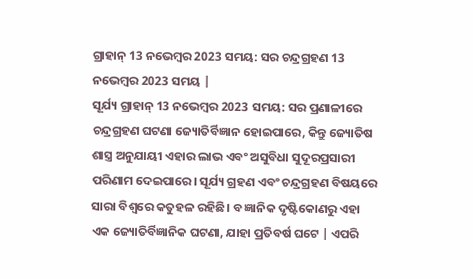ଗ୍ରାହାନ୍ 13 ନଭେମ୍ବର 2023 ସମୟ: ସର ଚନ୍ଦ୍ରଗ୍ରହଣ 13 ନଭେମ୍ବର 2023 ସମୟ |
ସୂର୍ଯ୍ୟ ଗ୍ରାହାନ୍ 13 ନଭେମ୍ବର 2023 ସମୟ: ସର ପ୍ରଣାଳୀରେ ଚନ୍ଦ୍ରଗ୍ରହଣ ଘଟଣା ଜ୍ୟୋତିର୍ବିଜ୍ଞାନ ହୋଇପାରେ, କିନ୍ତୁ ଜ୍ୟୋତିଷ ଶାସ୍ତ୍ର ଅନୁଯାୟୀ ଏହାର ଲାଭ ଏବଂ ଅସୁବିଧା ସୁଦୂରପ୍ରସାରୀ ପରିଣାମ ଦେଇପାରେ। ସୂର୍ଯ୍ୟ ଗ୍ରହଣ ଏବଂ ଚନ୍ଦ୍ରଗ୍ରହଣ ବିଷୟରେ ସାରା ବିଶ୍ୱରେ କତୁହଳ ରହିଛି। ବ ଜ୍ଞାନିକ ଦୃଷ୍ଟିକୋଣରୁ ଏହା ଏକ ଜ୍ୟୋତିର୍ବିଜ୍ଞାନିକ ଘଟଣା, ଯାହା ପ୍ରତିବର୍ଷ ଘଟେ | ଏପରି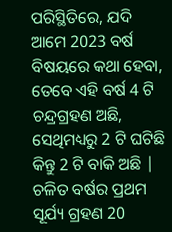ପରିସ୍ଥିତିରେ, ଯଦି ଆମେ 2023 ବର୍ଷ ବିଷୟରେ କଥା ହେବା, ତେବେ ଏହି ବର୍ଷ 4 ଟି ଚନ୍ଦ୍ରଗ୍ରହଣ ଅଛି, ସେଥିମଧ୍ୟରୁ 2 ଟି ଘଟିଛି କିନ୍ତୁ 2 ଟି ବାକି ଅଛି | ଚଳିତ ବର୍ଷର ପ୍ରଥମ ସୂର୍ଯ୍ୟ ଗ୍ରହଣ 20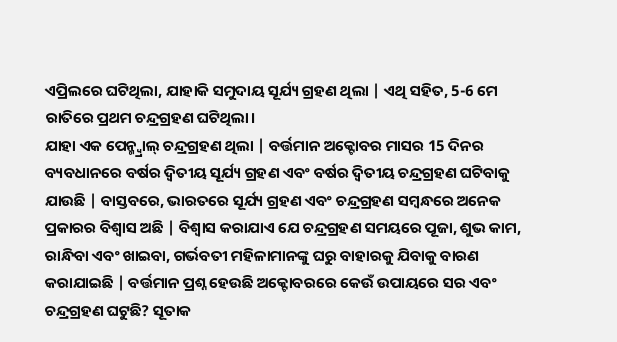ଏପ୍ରିଲରେ ଘଟିଥିଲା, ଯାହାକି ସମୁଦାୟ ସୂର୍ଯ୍ୟ ଗ୍ରହଣ ଥିଲା | ଏଥି ସହିତ, 5-6 ମେ ରାତିରେ ପ୍ରଥମ ଚନ୍ଦ୍ରଗ୍ରହଣ ଘଟିଥିଲା।
ଯାହା ଏକ ପେନ୍ମ୍ବ୍ରାଲ୍ ଚନ୍ଦ୍ରଗ୍ରହଣ ଥିଲା | ବର୍ତ୍ତମାନ ଅକ୍ଟୋବର ମାସର 15 ଦିନର ବ୍ୟବଧାନରେ ବର୍ଷର ଦ୍ୱିତୀୟ ସୂର୍ଯ୍ୟ ଗ୍ରହଣ ଏବଂ ବର୍ଷର ଦ୍ୱିତୀୟ ଚନ୍ଦ୍ରଗ୍ରହଣ ଘଟିବାକୁ ଯାଉଛି | ବାସ୍ତବରେ, ଭାରତରେ ସୂର୍ଯ୍ୟ ଗ୍ରହଣ ଏବଂ ଚନ୍ଦ୍ରଗ୍ରହଣ ସମ୍ବନ୍ଧରେ ଅନେକ ପ୍ରକାରର ବିଶ୍ୱାସ ଅଛି | ବିଶ୍ୱାସ କରାଯାଏ ଯେ ଚନ୍ଦ୍ରଗ୍ରହଣ ସମୟରେ ପୂଜା, ଶୁଭ କାମ, ରାନ୍ଧିବା ଏବଂ ଖାଇବା, ଗର୍ଭବତୀ ମହିଳାମାନଙ୍କୁ ଘରୁ ବାହାରକୁ ଯିବାକୁ ବାରଣ କରାଯାଇଛି | ବର୍ତ୍ତମାନ ପ୍ରଶ୍ନ ହେଉଛି ଅକ୍ଟୋବରରେ କେଉଁ ଉପାୟରେ ସର ଏବଂ ଚନ୍ଦ୍ରଗ୍ରହଣ ଘଟୁଛି? ସୂତାକ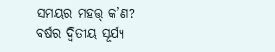ସମୟର ମହତ୍ତ୍ କ’ଣ?
ବର୍ଷର ଦ୍ୱିତୀୟ ସୂର୍ଯ୍ୟ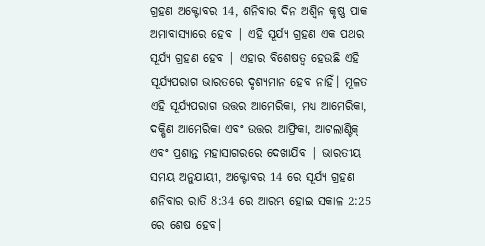ଗ୍ରହଣ ଅକ୍ଟୋବର 14, ଶନିବାର ଦିନ ଅଶ୍ୱିନ କୃଷ୍ଣ ପାକ ଅମାବାସ୍ୟାରେ ହେବ | ଏହି ସୂର୍ଯ୍ୟ ଗ୍ରହଣ ଏକ ପଥର ସୂର୍ଯ୍ୟ ଗ୍ରହଣ ହେବ | ଏହାର ବିଶେଷତ୍ୱ ହେଉଛି ଏହି ସୂର୍ଯ୍ୟପରାଗ ଭାରତରେ ଦୃଶ୍ୟମାନ ହେବ ନାହିଁ। ମୂଳତ ଏହି ସୂର୍ଯ୍ୟପରାଗ ଉତ୍ତର ଆମେରିକା, ମଧ୍ୟ ଆମେରିକା, ଦକ୍ଷିଣ ଆମେରିକା ଏବଂ ଉତ୍ତର ଆଫ୍ରିକା, ଆଟଲାଣ୍ଟିକ୍ ଏବଂ ପ୍ରଶାନ୍ତ ମହାସାଗରରେ ଦେଖାଯିବ | ଭାରତୀୟ ସମୟ ଅନୁଯାୟୀ, ଅକ୍ଟୋବର 14 ରେ ସୂର୍ଯ୍ୟ ଗ୍ରହଣ ଶନିବାର ରାତି 8:34 ରେ ଆରମ୍ଭ ହୋଇ ସକାଳ 2:25 ରେ ଶେଷ ହେବ।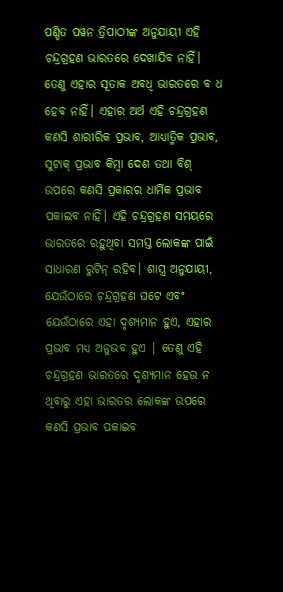ପଣ୍ଡିତ ପୱନ ତ୍ରିପାଠୀଙ୍କ ଅନୁଯାୟୀ ଏହି ଚନ୍ଦ୍ରଗ୍ରହଣ ଭାରତରେ ଦେଖାଯିବ ନାହିଁ। ତେଣୁ ଏହାର ସୂତାକ ଅବଧି ଭାରତରେ ବ ଧ ହେବ ନାହିଁ। ଏହାର ଅର୍ଥ ଏହି ଚନ୍ଦ୍ରଗ୍ରହଣ କଣସି ଶାରୀରିକ ପ୍ରଭାବ, ଆଧ୍ୟାତ୍ମିକ ପ୍ରଭାବ, ସୁଟାକ୍ ପ୍ରଭାବ କିମ୍ବା ଦେଶ ତଥା ବିଶ୍ ଉପରେ କଣସି ପ୍ରକାରର ଧାର୍ମିକ ପ୍ରଭାବ ପକାଇବ ନାହିଁ। ଏହି ଚନ୍ଦ୍ରଗ୍ରହଣ ସମୟରେ ଭାରତରେ ରହୁଥିବା ସମସ୍ତ ଲୋକଙ୍କ ପାଇଁ ସାଧାରଣ ରୁଟିନ୍ ରହିବ। ଶାସ୍ତ୍ର ଅନୁଯାୟୀ, ଯେଉଁଠାରେ ଚନ୍ଦ୍ରଗ୍ରହଣ ଘଟେ ଏବଂ ଯେଉଁଠାରେ ଏହା ଦୃଶ୍ୟମାନ ହୁଏ, ଏହାର ପ୍ରଭାବ ମଧ୍ୟ ଅନୁଭବ ହୁଏ | ତେଣୁ ଏହି ଚନ୍ଦ୍ରଗ୍ରହଣ ଭାରତରେ ଦୃଶ୍ୟମାନ ହେଉ ନ ଥିବାରୁ ଏହା ଭାରତର ଲୋକଙ୍କ ଉପରେ କଣସି ପ୍ରଭାବ ପକାଇବ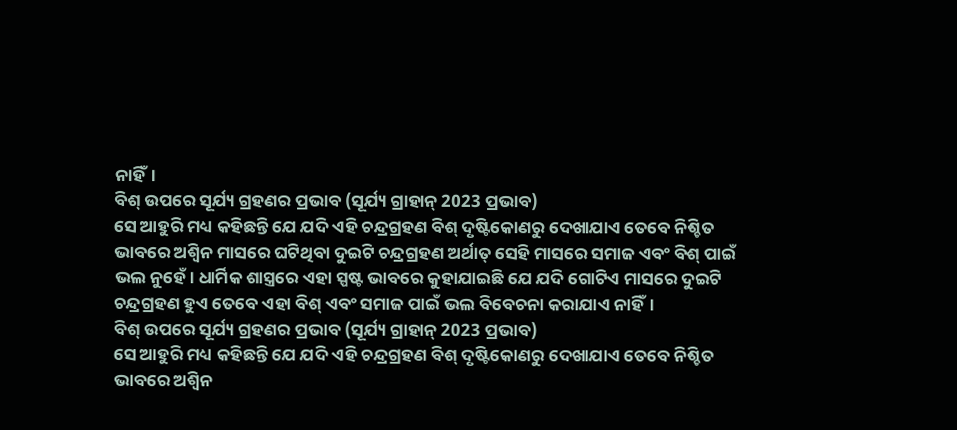ନାହିଁ।
ବିଶ୍ ଉପରେ ସୂର୍ଯ୍ୟ ଗ୍ରହଣର ପ୍ରଭାବ (ସୂର୍ଯ୍ୟ ଗ୍ରାହାନ୍ 2023 ପ୍ରଭାବ)
ସେ ଆହୁରି ମଧ୍ୟ କହିଛନ୍ତି ଯେ ଯଦି ଏହି ଚନ୍ଦ୍ରଗ୍ରହଣ ବିଶ୍ ଦୃଷ୍ଟିକୋଣରୁ ଦେଖାଯାଏ ତେବେ ନିଶ୍ଚିତ ଭାବରେ ଅଶ୍ୱିନ ମାସରେ ଘଟିଥିବା ଦୁଇଟି ଚନ୍ଦ୍ରଗ୍ରହଣ ଅର୍ଥାତ୍ ସେହି ମାସରେ ସମାଜ ଏବଂ ବିଶ୍ ପାଇଁ ଭଲ ନୁହେଁ। ଧାର୍ମିକ ଶାସ୍ତ୍ରରେ ଏହା ସ୍ପଷ୍ଟ ଭାବରେ କୁହାଯାଇଛି ଯେ ଯଦି ଗୋଟିଏ ମାସରେ ଦୁଇଟି ଚନ୍ଦ୍ରଗ୍ରହଣ ହୁଏ ତେବେ ଏହା ବିଶ୍ ଏବଂ ସମାଜ ପାଇଁ ଭଲ ବିବେଚନା କରାଯାଏ ନାହିଁ।
ବିଶ୍ ଉପରେ ସୂର୍ଯ୍ୟ ଗ୍ରହଣର ପ୍ରଭାବ (ସୂର୍ଯ୍ୟ ଗ୍ରାହାନ୍ 2023 ପ୍ରଭାବ)
ସେ ଆହୁରି ମଧ୍ୟ କହିଛନ୍ତି ଯେ ଯଦି ଏହି ଚନ୍ଦ୍ରଗ୍ରହଣ ବିଶ୍ ଦୃଷ୍ଟିକୋଣରୁ ଦେଖାଯାଏ ତେବେ ନିଶ୍ଚିତ ଭାବରେ ଅଶ୍ୱିନ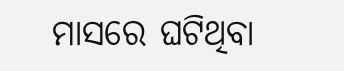ମାସରେ ଘଟିଥିବା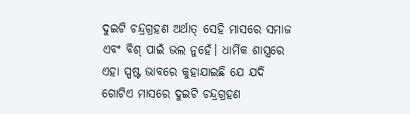ଦୁଇଟି ଚନ୍ଦ୍ରଗ୍ରହଣ ଅର୍ଥାତ୍ ସେହି ମାସରେ ସମାଜ ଏବଂ ବିଶ୍ ପାଇଁ ଭଲ ନୁହେଁ। ଧାର୍ମିକ ଶାସ୍ତ୍ରରେ ଏହା ସ୍ପଷ୍ଟ ଭାବରେ କୁହାଯାଇଛି ଯେ ଯଦି ଗୋଟିଏ ମାସରେ ଦୁଇଟି ଚନ୍ଦ୍ରଗ୍ରହଣ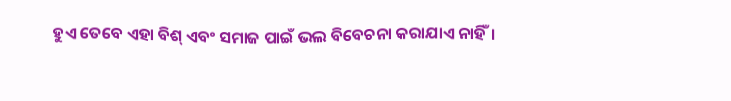ହୁଏ ତେବେ ଏହା ବିଶ୍ ଏବଂ ସମାଜ ପାଇଁ ଭଲ ବିବେଚନା କରାଯାଏ ନାହିଁ।